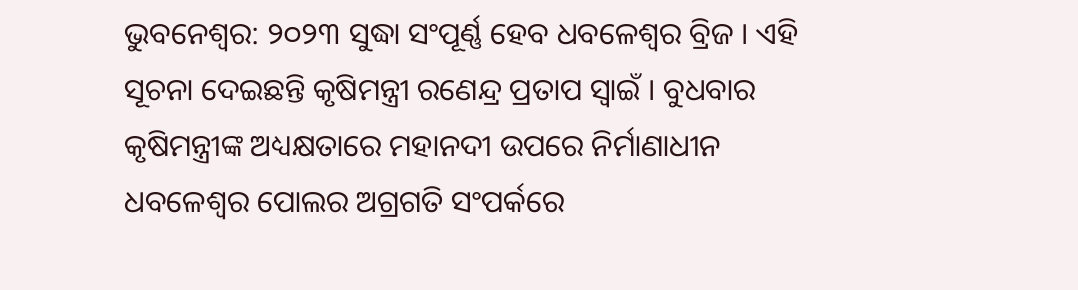ଭୁବନେଶ୍ବର: ୨୦୨୩ ସୁଦ୍ଧା ସଂପୂର୍ଣ୍ଣ ହେବ ଧବଳେଶ୍ଵର ବ୍ରିଜ । ଏହି ସୂଚନା ଦେଇଛନ୍ତି କୃଷିମନ୍ତ୍ରୀ ରଣେନ୍ଦ୍ର ପ୍ରତାପ ସ୍ୱାଇଁ । ବୁଧବାର କୃଷିମନ୍ତ୍ରୀଙ୍କ ଅଧ୍ୟକ୍ଷତାରେ ମହାନଦୀ ଉପରେ ନିର୍ମାଣାଧୀନ ଧବଳେଶ୍ଵର ପୋଲର ଅଗ୍ରଗତି ସଂପର୍କରେ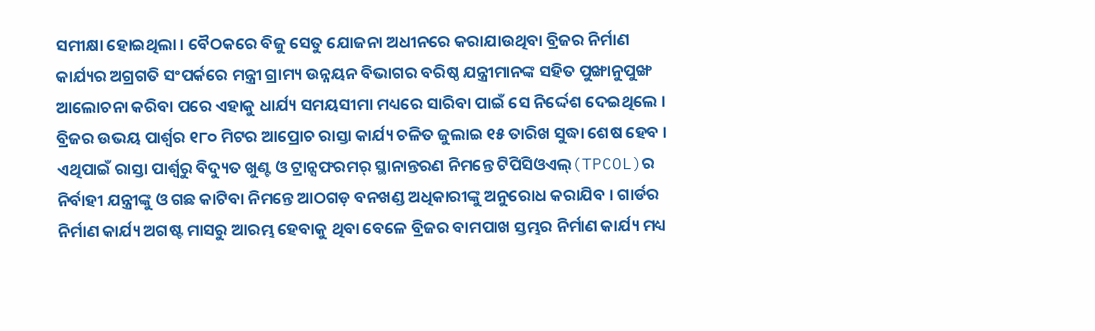ସମୀକ୍ଷା ହୋଇଥିଲା । ବୈଠକରେ ବିଜୁ ସେତୁ ଯୋଜନା ଅଧୀନରେ କରାଯାଉଥିବା ବ୍ରିଜର ନିର୍ମାଣ କାର୍ଯ୍ୟର ଅଗ୍ରଗତି ସଂପର୍କରେ ମନ୍ତ୍ରୀ ଗ୍ରାମ୍ୟ ଉନ୍ନୟନ ବିଭାଗର ବରିଷ୍ଠ ଯନ୍ତ୍ରୀମାନଙ୍କ ସହିତ ପୁଙ୍ଖାନୁପୁଙ୍ଖ ଆଲୋଚନା କରିବା ପରେ ଏହାକୁ ଧାର୍ଯ୍ୟ ସମୟସୀମା ମଧ୍ୟରେ ସାରିବା ପାଇଁ ସେ ନିର୍ଦ୍ଦେଶ ଦେଇଥିଲେ । ବ୍ରିଜର ଉଭୟ ପାର୍ଶ୍ଵର ୧୮୦ ମିଟର ଆପ୍ରୋଚ ରାସ୍ତା କାର୍ଯ୍ୟ ଚଳିତ ଜୁଲାଇ ୧୫ ତାରିଖ ସୁଦ୍ଧା ଶେଷ ହେବ ।
ଏଥିପାଇଁ ରାସ୍ତା ପାର୍ଶ୍ଵରୁ ବିଦ୍ୟୁତ ଖୁଣ୍ଟ ଓ ଟ୍ରାନ୍ସଫରମର୍ ସ୍ଥାନାନ୍ତରଣ ନିମନ୍ତେ ଟିପିସିଓଏଲ୍(TPCOL)ର ନିର୍ବାହୀ ଯନ୍ତ୍ରୀଙ୍କୁ ଓ ଗଛ କାଟିବା ନିମନ୍ତେ ଆଠଗଡ଼ ବନଖଣ୍ଡ ଅଧିକାରୀଙ୍କୁ ଅନୁରୋଧ କରାଯିବ । ଗାର୍ଡର ନିର୍ମାଣ କାର୍ଯ୍ୟ ଅଗଷ୍ଟ ମାସରୁ ଆରମ୍ଭ ହେବାକୁ ଥିବା ବେଳେ ବ୍ରିଜର ବାମପାଖ ସ୍ତମ୍ଭର ନିର୍ମାଣ କାର୍ଯ୍ୟ ମଧ୍ୟ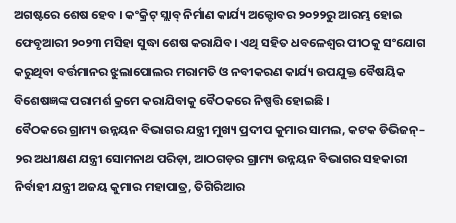ଅଗଷ୍ଟରେ ଶେଷ ହେବ । କଂକ୍ରିଟ୍ ସ୍ଲାବ୍ ନିର୍ମାଣ କାର୍ଯ୍ୟ ଅକ୍ଟୋବର ୨୦୨୨ରୁ ଆରମ୍ଭ ହୋଇ ଫେବୃଆରୀ ୨୦୨୩ ମସିହା ସୁଦ୍ଧା ଶେଷ କରାଯିବ। ଏଥି ସହିତ ଧବଳେଶ୍ୱର ପୀଠକୁ ସଂଯୋଗ କରୁଥିବା ବର୍ତ୍ତମାନର ଝୁଲାପୋଲର ମରାମତି ଓ ନବୀକରଣ କାର୍ଯ୍ୟ ଉପଯୁକ୍ତ ବୈଷୟିକ ବିଶେଷଜ୍ଞଙ୍କ ପରାମର୍ଶ କ୍ରମେ କରାଯିବାକୁ ବୈଠକରେ ନିଷ୍ପତ୍ତି ହୋଇଛି ।
ବୈଠକରେ ଗ୍ରାମ୍ୟ ଉନ୍ନୟନ ବିଭାଗର ଯନ୍ତ୍ରୀ ମୁଖ୍ୟ ପ୍ରଦୀପ କୁମାର ସାମଲ, କଟକ ଡିଭିଜନ୍– ୨ର ଅଧୀକ୍ଷଣ ଯନ୍ତ୍ରୀ ସୋମନାଥ ପରିଡ଼ା, ଆଠଗଡ଼ର ଗ୍ରାମ୍ୟ ଉନ୍ନୟନ ବିଭାଗର ସହକାରୀ ନିର୍ବାହୀ ଯନ୍ତ୍ରୀ ଅଜୟ କୁମାର ମହାପାତ୍ର, ତିଗିରିଆର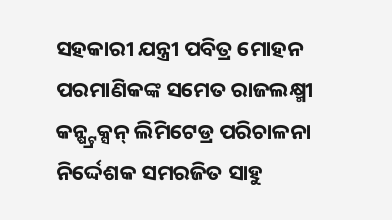ସହକାରୀ ଯନ୍ତ୍ରୀ ପବିତ୍ର ମୋହନ ପରମାଣିକଙ୍କ ସମେତ ରାଜଲକ୍ଷ୍ମୀ କନ୍ଷ୍ଟ୍ରକ୍ସନ୍ ଲିମିଟେଡ୍ର ପରିଚାଳନା ନିର୍ଦ୍ଦେଶକ ସମରଜିତ ସାହୁ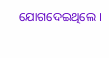ଯୋଗଦେଇଥିଲେ ।